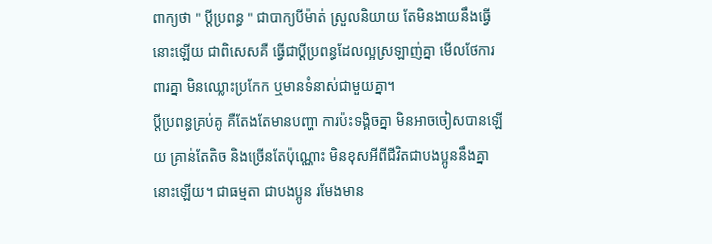ពាក្យថា " ប្ដីប្រពន្ធ " ជាបាក្យបីម៉ាត់ ស្រួលនិយាយ តែមិនងាយនឹងធ្វើនោះឡើយ ជាពិសេសគឺ ធ្វើជាប្ដីប្រពន្ធដែលល្អស្រឡាញ់គ្នា មើលថែការពារគ្នា មិនឈ្លោះប្រកែក ឬមានទំនាស់ជាមួយគ្នា។
ប្ដីប្រពន្ធគ្រប់គូ គឺតែងតែមានបញ្ហា ការប៉ះទង្គិចគ្នា មិនអាចចៀសបានឡើយ គ្រាន់តែតិច និងច្រើនតែប៉ុណ្ណោះ មិនខុសអីពីជីវិតជាបងប្អូននឹងគ្នានោះឡើយ។ ជាធម្មតា ជាបងប្អូន រមែងមាន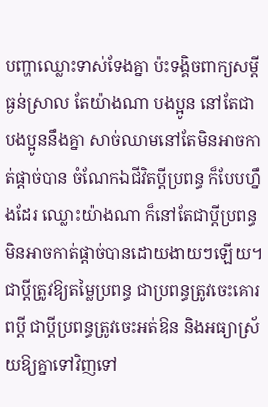បញ្ហាឈ្លោះទាស់ទែងគ្នា ប៉ះទង្គិចពាក្យសម្ដីធ្ងន់ស្រាល តែយ៉ាងណា បងប្អូន នៅតែជាបងប្អូននឹងគ្នា សាច់ឈាមនៅតែមិនអាចកាត់ផ្ដាច់បាន ចំណែកឯជីវិតប្ដីប្រពន្ធ ក៏បែបហ្នឹងដែរ ឈ្លោះយ៉ាងណា ក៏នៅតែជាប្ដីប្រពន្ធ មិនអាចកាត់ផ្ដាច់បានដោយងាយៗឡើយ។
ជាប្ដីត្រូវឱ្យតម្លៃប្រពន្ធ ជាប្រពន្ធត្រូវចេះគោរពប្ដី ជាប្ដីប្រពន្ធត្រូវចេះអត់ឱន និងអធ្យាស្រ័យឱ្យគ្នាទៅវិញទៅ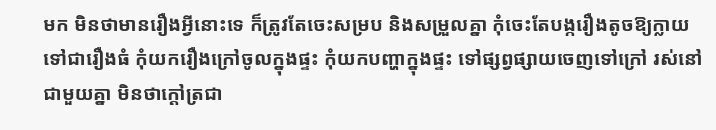មក មិនថាមានរឿងអ្វីនោះទេ ក៏ត្រូវតែចេះសម្រប និងសម្រួលគ្នា កុំចេះតែបង្ករឿងតូចឱ្យក្លាយទៅជារឿងធំ កុំយករឿងក្រៅចូលក្នុងផ្ទះ កុំយកបញ្ហាក្នុងផ្ទះ ទៅផ្សព្វផ្សាយចេញទៅក្រៅ រស់នៅជាមួយគ្នា មិនថាក្ដៅត្រជា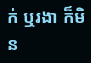ក់ ឬរងា ក៏មិន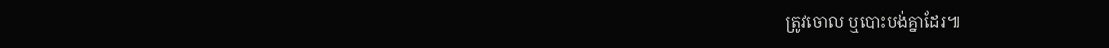ត្រូវចោល ឬបោះបង់គ្នាដែរ៕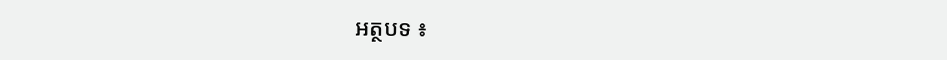អត្ថបទ ៖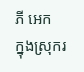ភី អេក
ក្នុងស្រុករ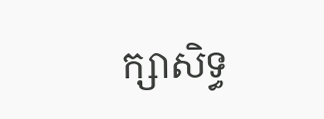ក្សាសិទ្ធ